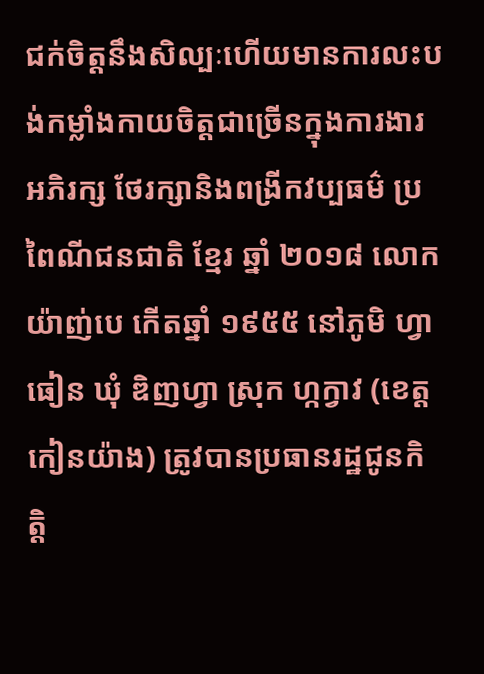ជក់ចិត្តនឹងសិល្បៈហើយមានការលះបង់កម្លាំងកាយចិត្តជាច្រើនក្នុងការងារអភិរក្ស ថែរក្សានិងពង្រីកវប្បធម៌ ប្រពៃណីជនជាតិ ខ្មែរ ឆ្នាំ ២០១៨ លោក យ៉ាញ់បេ កើតឆ្នាំ ១៩៥៥ នៅភូមិ ហ្វាធៀន ឃុំ ឌិញហ្វា ស្រុក ហ្កក្វាវ (ខេត្ត កៀនយ៉ាង) ត្រូវបានប្រធានរដ្ឋជូនកិត្តិ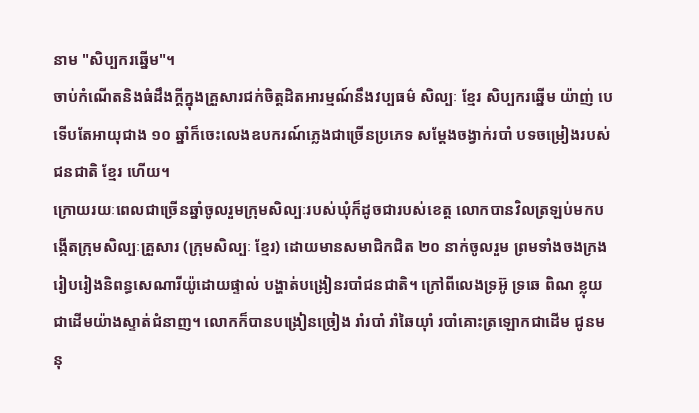នាម "សិប្បករឆ្នើម"។
ចាប់កំណើតនិងធំដឹងក្ដីក្នុងគ្រួសារជក់ចិត្តដិតអារម្មណ៍នឹងវប្បធម៌ សិល្បៈ ខ្មែរ សិប្បករឆ្នើម យ៉ាញ់ បេ ទើបតែអាយុជាង ១០ ឆ្នាំក៏ចេះលេងឧបករណ៍ភ្លេងជាច្រើនប្រភេទ សម្តែងចង្វាក់របាំ បទចម្រៀងរបស់ជនជាតិ ខ្មែរ ហើយ។
ក្រោយរយៈពេលជាច្រើនឆ្នាំចូលរួមក្រុមសិល្បៈរបស់ឃុំក៏ដូចជារបស់ខេត្ត លោកបានវិលត្រឡប់មកបង្កើតក្រុមសិល្បៈគ្រួសារ (ក្រុមសិល្បៈ ខ្មែរ) ដោយមានសមាជិកជិត ២០ នាក់ចូលរួម ព្រមទាំងចងក្រងរៀបរៀងនិពន្ធសេណារីយ៉ូដោយផ្ទាល់ បង្ហាត់បង្រៀនរបាំជនជាតិ។ ក្រៅពីលេងទ្រអ៊ូ ទ្រឆេ ពិណ ខ្លុយជាដើមយ៉ាងស្ទាត់ជំនាញ។ លោកក៏បានបង្រៀនច្រៀង រាំរបាំ រាំឆៃយ៉ាំ របាំគោះត្រឡោកជាដើម ជូនមនុ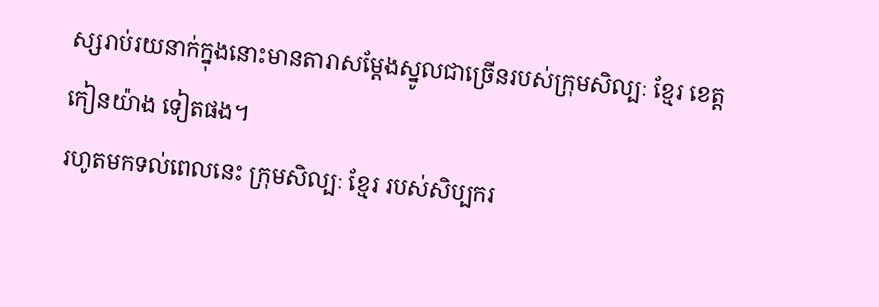ស្សរាប់រយនាក់ក្នុងនោះមានតារាសម្ដែងស្នូលជាច្រើនរបស់ក្រុមសិល្បៈ ខ្មែរ ខេត្ត កៀនយ៉ាង ទៀតផង។
រហូតមកទល់ពេលនេះ ក្រុមសិល្បៈ ខ្មែរ របស់សិប្បករ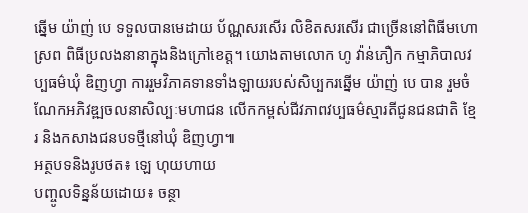ឆ្នើម យ៉ាញ់ បេ ទទួលបានមេដាយ ប័ណ្ណសរសើរ លិខិតសរសើរ ជាច្រើននៅពិធីមហោស្រព ពិធីប្រលងនានាក្នុងនិងក្រៅខេត្ត។ យោងតាមលោក ហូ វ៉ាន់ភឿក កម្មាភិបាលវប្បធម៌ឃុំ ឌិញហ្វា ការរួមវិភាគទានទាំងឡាយរបស់សិប្បករឆ្នើម យ៉ាញ់ បេ បាន រួមចំណែកអភិវឌ្ឍចលនាសិល្បៈមហាជន លើកកម្ពស់ជីវភាពវប្បធម៌ស្មារតីជូនជនជាតិ ខ្មែរ និងកសាងជនបទថ្មីនៅឃុំ ឌិញហ្វា៕
អត្ថបទនិងរូបថត៖ ឡេ ហុយហាយ
បញ្ចូលទិន្នន័យដោយ៖ ចន្ថា